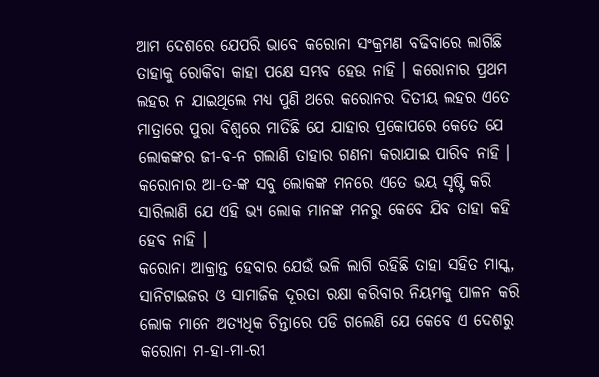ଆମ ଦେଶରେ ଯେପରି ଭାବେ କରୋନା ସଂକ୍ରମଣ ବଢିବାରେ ଲାଗିଛି ତାହାକୁ ରୋକିବା କାହା ପକ୍ଷେ ସମ୍ଭବ ହେଉ ନାହି । କରୋନାର ପ୍ରଥମ ଲହର ନ ଯାଇଥିଲେ ମଧ୍ୟ ପୁଣି ଥରେ କରୋନର ଦିତୀୟ ଲହର ଏତେ ମାତ୍ରାରେ ପୁରା ବିଶ୍ବରେ ମାତିଛି ଯେ ଯାହାର ପ୍ରକୋପରେ କେତେ ଯେ ଲୋକଙ୍କର ଜୀ-ବ-ନ ଗଲାଣି ତାହାର ଗଣନା କରାଯାଇ ପାରିବ ନାହି । କରୋନାର ଆ-ତ-ଙ୍କ ସବୁ ଲୋକଙ୍କ ମନରେ ଏତେ ଭୟ ସୃଷ୍ଟି କରି ସାରିଲାଣି ଯେ ଏହି ଭ୍ୟ ଲୋକ ମାନଙ୍କ ମନରୁ କେବେ ଯିବ ତାହା କହି ହେବ ନାହି ।
କରୋନା ଆକ୍ରାନ୍ତ ହେବାର ଯେଉଁ ଭଳି ଲାଗି ରହିଛି ତାହା ସହିତ ମାସ୍କ, ସାନିଟାଇଜର ଓ ସାମାଜିକ ଦୂରତା ରକ୍ଷା କରିବାର ନିୟମକୁ ପାଳନ କରି ଲୋକ ମାନେ ଅତ୍ୟଧିକ ଚିନ୍ତାରେ ପଡି ଗଲେଣି ଯେ କେବେ ଏ ଦେଶରୁ କରୋନା ମ-ହା-ମା-ରୀ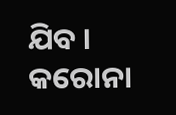ଯିବ ।
କରୋନା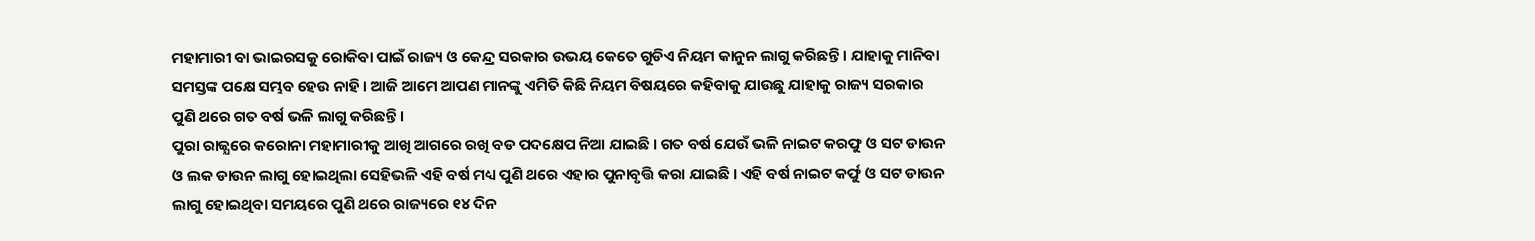ମହାମାରୀ ବା ଭାଇରସକୁ ରୋକିବା ପାଇଁ ରାଜ୍ୟ ଓ କେନ୍ଦ୍ର ସରକାର ଉଭୟ କେତେ ଗୁଡିଏ ନିୟମ କାନୁନ ଲାଗୁ କରିଛନ୍ତି । ଯାହାକୁ ମାନିବା ସମସ୍ତଙ୍କ ପକ୍ଷେ ସମ୍ଭବ ହେଉ ନାହି । ଆଜି ଆମେ ଆପଣ ମାନଙ୍କୁ ଏମିତି କିଛି ନିୟମ ବିଷୟରେ କହିବାକୁ ଯାଉଛୁ ଯାହାକୁ ରାଜ୍ୟ ସରକାର ପୁଣି ଥରେ ଗତ ବର୍ଷ ଭଳି ଲାଗୁ କରିଛନ୍ତି ।
ପୁରା ରାଜ୍ଯରେ କରୋନା ମହାମାରୀକୁ ଆଖି ଆଗରେ ରଖି ବଡ ପଦକ୍ଷେପ ନିଆ ଯାଇଛି । ଗତ ବର୍ଷ ଯେଉଁ ଭଳି ନାଇଟ କରଫୁ ଓ ସଟ ଡାଉନ ଓ ଲକ ଡାଉନ ଲାଗୁ ହୋଇଥିଲା ସେହିଭଳି ଏହି ବର୍ଷ ମଧ୍ୟ ପୁଣି ଥରେ ଏହାର ପୁନାବୃତ୍ତି କରା ଯାଇଛି । ଏହି ବର୍ଷ ନାଇଟ କର୍ଫୁ ଓ ସଟ ଡାଉନ ଲାଗୁ ହୋଇଥିବା ସମୟରେ ପୁଣି ଥରେ ରାଜ୍ୟରେ ୧୪ ଦିନ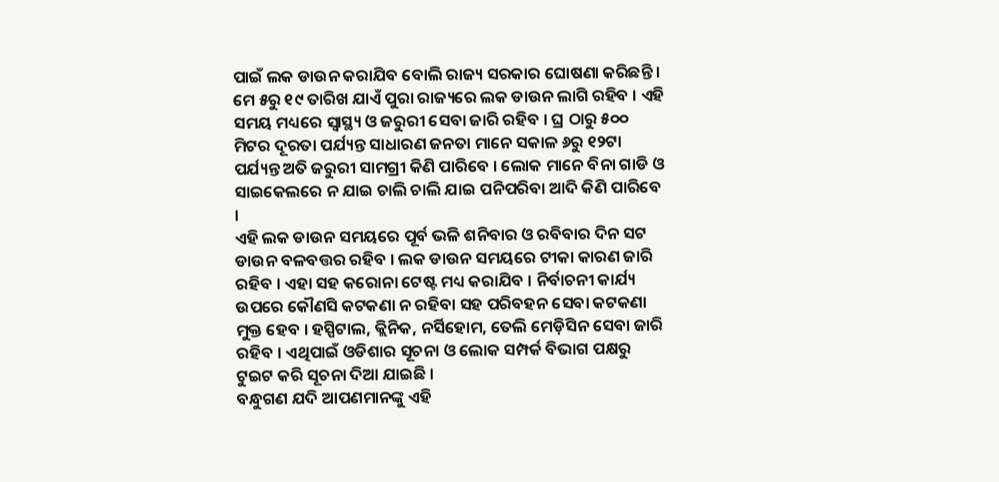ପାଇଁ ଲକ ଡାଉନ କରାଯିବ ବୋଲି ରାଜ୍ୟ ସରକାର ଘୋଷଣା କରିଛନ୍ତି ।
ମେ ୫ରୁ ୧୯ ତାରିଖ ଯାଏଁ ପୁରା ରାଜ୍ୟରେ ଲକ ଡାଉନ ଲାଗି ରହିବ । ଏହି ସମୟ ମଧ୍ୟରେ ସ୍ୱାସ୍ଥ୍ୟ ଓ ଜରୁରୀ ସେବା ଜାରି ରହିବ । ଘ୍ର ଠାରୁ ୫୦୦ ମିଟର ଦୂରତା ପର୍ଯ୍ୟନ୍ତ ସାଧାରଣ ଜନତା ମାନେ ସକାଳ ୬ରୁ ୧୨ଟା ପର୍ଯ୍ୟନ୍ତ ଅତି ଜରୁରୀ ସାମଗ୍ରୀ କିଣି ପାରିବେ । ଲୋକ ମାନେ ବିନା ଗାଡି ଓ ସାଇକେଲରେ ନ ଯାଇ ଚାଲି ଚାଲି ଯାଇ ପନିପରିବା ଆଦି କିଣି ପାରିବେ ।
ଏହି ଲକ ଡାଉନ ସମୟରେ ପୂର୍ବ ଭଳି ଶନିବାର ଓ ରବିବାର ଦିନ ସଟ ଡାଉନ ବଳବତ୍ତର ରହିବ । ଲକ ଡାଉନ ସମୟରେ ଟୀକା କାରଣ ଜାରି ରହିବ । ଏହା ସହ କରୋନା ଟେଷ୍ଟ ମଧ୍ୟ କରାଯିବ । ନିର୍ବାଚନୀ କାର୍ଯ୍ୟ ଉପରେ କୌଣସି କଟକଣା ନ ରହିବା ସହ ପରିବହନ ସେବା କଟକଣା ମୁକ୍ତ ହେବ । ହସ୍ପିଟାଲ, କ୍ଲିନିକ, ନର୍ସିହୋମ, ତେଲି ମେଡ଼ିସିନ ସେବା ଜାରି ରହିବ । ଏଥିପାଇଁ ଓଡିଶାର ସୂଚନା ଓ ଲୋକ ସମ୍ପର୍କ ବିଭାଗ ପକ୍ଷରୁ ଟୁଇଟ କରି ସୂଚନା ଦିଆ ଯାଇଛି ।
ବନ୍ଧୁଗଣ ଯଦି ଆପଣମାନଙ୍କୁ ଏହି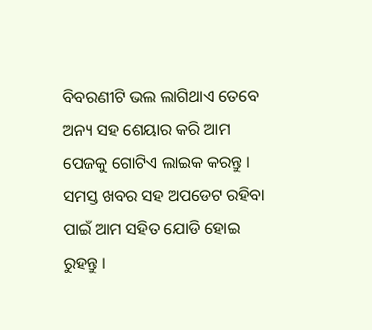ବିବରଣୀଟି ଭଲ ଲାଗିଥାଏ ତେବେ ଅନ୍ୟ ସହ ଶେୟାର କରି ଆମ ପେଜକୁ ଗୋଟିଏ ଲାଇକ କରନ୍ତୁ । ସମସ୍ତ ଖବର ସହ ଅପଡେଟ ରହିବା ପାଇଁ ଆମ ସହିତ ଯୋଡି ହୋଇ ରୁହନ୍ତୁ ।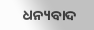ଧନ୍ୟବାଦ